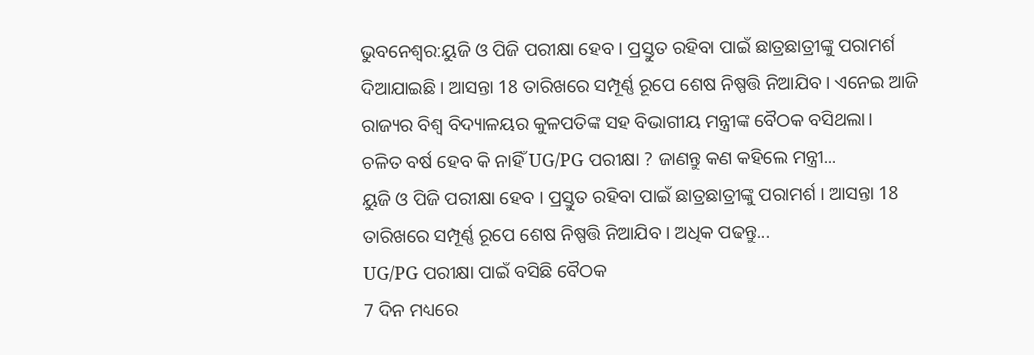ଭୁବନେଶ୍ବର:ୟୁଜି ଓ ପିଜି ପରୀକ୍ଷା ହେବ । ପ୍ରସ୍ତୁତ ରହିବା ପାଇଁ ଛାତ୍ରଛାତ୍ରୀଙ୍କୁ ପରାମର୍ଶ ଦିଆଯାଇଛି । ଆସନ୍ତା 18 ତାରିଖରେ ସମ୍ପୂର୍ଣ୍ଣ ରୂପେ ଶେଷ ନିଷ୍ପତ୍ତି ନିଆଯିବ । ଏନେଇ ଆଜି ରାଜ୍ୟର ବିଶ୍ବ ବିଦ୍ୟାଳୟର କୁଳପତିଙ୍କ ସହ ବିଭାଗୀୟ ମନ୍ତ୍ରୀଙ୍କ ବୈଠକ ବସିଥଲା।
ଚଳିତ ବର୍ଷ ହେବ କି ନାହିଁ UG/PG ପରୀକ୍ଷା ? ଜାଣନ୍ତୁ କଣ କହିଲେ ମନ୍ତ୍ରୀ...
ୟୁଜି ଓ ପିଜି ପରୀକ୍ଷା ହେବ । ପ୍ରସ୍ତୁତ ରହିବା ପାଇଁ ଛାତ୍ରଛାତ୍ରୀଙ୍କୁ ପରାମର୍ଶ । ଆସନ୍ତା 18 ତାରିଖରେ ସମ୍ପୂର୍ଣ୍ଣ ରୂପେ ଶେଷ ନିଷ୍ପତ୍ତି ନିଆଯିବ । ଅଧିକ ପଢନ୍ତୁ...
UG/PG ପରୀକ୍ଷା ପାଇଁ ବସିଛି ବୈଠକ
7 ଦିନ ମଧ୍ୟରେ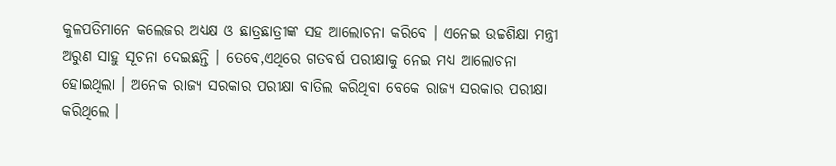କୁଳପତିମାନେ କଲେଜର ଅଧ୍ୟକ୍ଷ ଓ ଛାତ୍ରଛାତ୍ରୀଙ୍କ ସହ ଆଲୋଚନା କରିବେ । ଏନେଇ ଉଚ୍ଚଶିକ୍ଷା ମନ୍ତ୍ରୀ ଅରୁଣ ସାହୁ ସୂଚନା ଦେଇଛନ୍ତି । ତେବେ,ଏଥିରେ ଗତବର୍ଷ ପରୀକ୍ଷାକୁ ନେଇ ମଧ୍ୟ ଆଲୋଚନା ହୋଇଥିଲା । ଅନେକ ରାଜ୍ୟ ସରକାର ପରୀକ୍ଷା ବାତିଲ କରିଥିବା ବେକେ ରାଜ୍ୟ ସରକାର ପରୀକ୍ଷା କରିଥିଲେ ।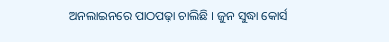ଅନଲାଇନରେ ପାଠପଢ଼ା ଚାଲିଛି । ଜୁନ ସୁଦ୍ଧା କୋର୍ସ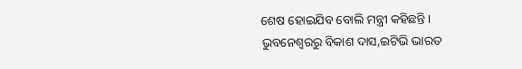ଶେଷ ହୋଇଯିବ ବୋଲି ମନ୍ତ୍ରୀ କହିଛନ୍ତି ।
ଭୁବନେଶ୍ବରରୁ ବିକାଶ ଦାସ,ଇଟିଭି ଭାରତ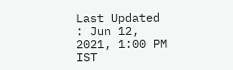Last Updated : Jun 12, 2021, 1:00 PM IST